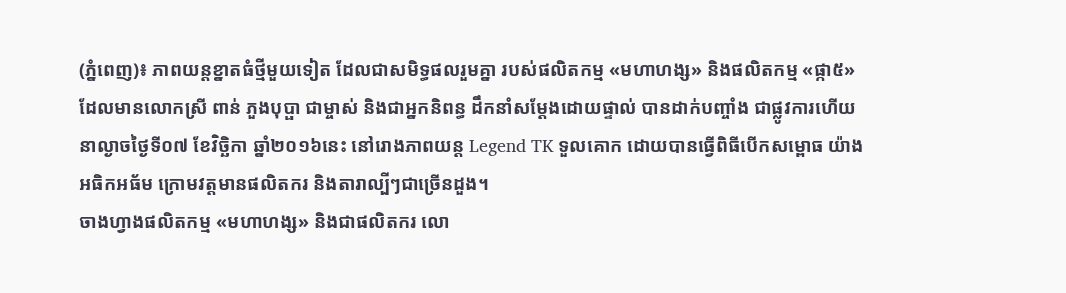(ភ្នំពេញ)៖ ភាពយន្តខ្នាតធំថ្មីមួយទៀត ដែលជាសមិទ្ធផលរួមគ្នា របស់ផលិតកម្ម «មហាហង្ស» និងផលិតកម្ម «ផ្កា៥» ដែលមានលោកស្រី ពាន់ ភួងបុប្ផា ជាម្ចាស់ និងជាអ្នកនិពន្ធ ដឹកនាំសម្ដែងដោយផ្ទាល់ បានដាក់បញ្ចាំង ជាផ្លូវការហើយ នាល្ងាចថ្ងៃទី០៧ ខែវិច្ឆិកា ឆ្នាំ២០១៦នេះ នៅរោងភាពយន្ត Legend TK ទួលគោក ដោយបានធ្វើពិធីបើកសម្ពោធ យ៉ាងអធិកអធ័ម ក្រោមវត្តមានផលិតករ និងតារាល្បីៗជាច្រើនដួង។
ចាងហ្វាងផលិតកម្ម «មហាហង្ស» និងជាផលិតករ លោ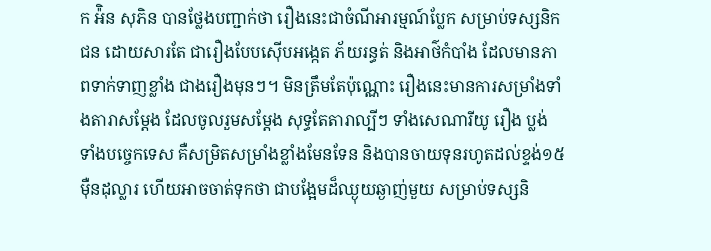ក អ៉ិន សុភិន បានថ្លែងបញ្ជាក់ថា រឿងនេះជាចំណីអារម្មណ៍ប្លែក សម្រាប់ទស្សនិកជន ដោយសារតែ ជារឿងបែបស៊ើបអង្កេត ភ័យរន្ធត់ និងអាថ៌កំបាំង ដែលមានភាពទាក់ទាញខ្លាំង ជាងរឿងមុនៗ។ មិនត្រឹមតែប៉ុណ្ណោះ រឿងនេះមានការសម្រាំងទាំងតារាសម្ដែង ដែលចូលរួមសម្ដែង សុទ្ធតែតារាល្បីៗ ទាំងសេណារីយូ រឿង ប្លង់ ទាំងបច្ចេកទេស គឺសម្រិតសម្រាំងខ្លាំងមែនទែន និងបានចាយទុនរហូតដល់ខ្ទង់១៥ម៉ឺនដុល្លារ ហើយអាចចាត់ទុកថា ជាបង្អែមដ៏ឈ្ងុយឆ្ងាញ់មួយ សម្រាប់ទស្សនិ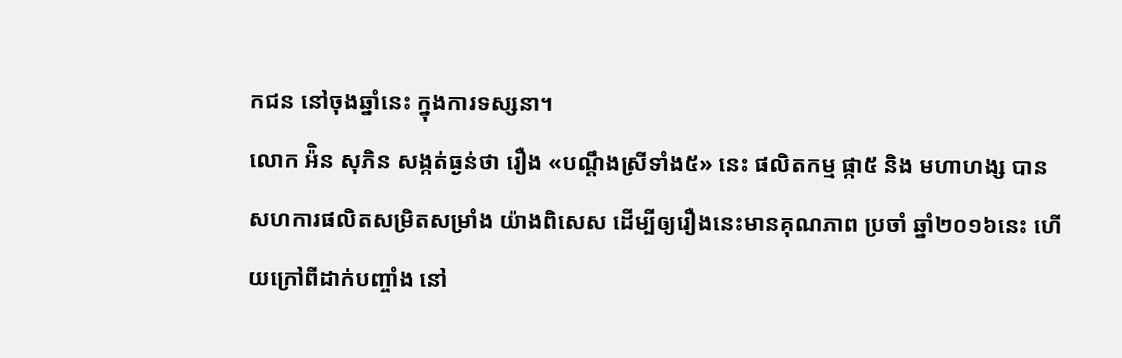កជន នៅចុងឆ្នាំនេះ ក្នុងការទស្សនា។
លោក អ៉ិន សុភិន សង្កត់ធ្ងន់ថា រឿង «បណ្ដឹងស្រីទាំង៥» នេះ ផលិតកម្ម ផ្កា៥ និង មហាហង្ស បានសហការផលិតសម្រិតសម្រាំង យ៉ាងពិសេស ដើម្បីឲ្យរឿងនេះមានគុណភាព ប្រចាំ ឆ្នាំ២០១៦នេះ ហើយក្រៅពីដាក់បញ្ចាំង នៅ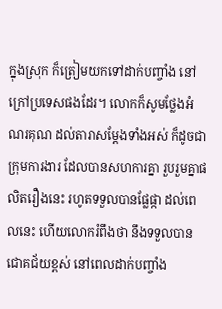ក្នុងស្រុក ក៏ត្រៀមយកទៅដាក់បញ្ចាំង នៅក្រៅប្រទេសផងដែរ។ លោកក៏សូមថ្លែងអំណរគុណ ដល់តារាសម្ដែងទាំងអស់ ក៏ដូចជាក្រុមការងារ ដែលបានសហការគ្នា រួបរួមគ្នាផលិតរឿងនេះ រហូតទទួលបានផ្លែផ្កា ដល់ពេលនេះ ហើយលោករំពឹងថា នឹងទទួលបានជោគជ័យខ្ពស់ នៅពេលដាក់បញ្ចាំង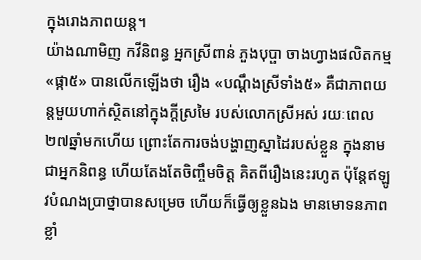ក្នុងរោងភាពយន្ត។
យ៉ាងណាមិញ កវីនិពន្ធ អ្នកស្រីពាន់ ភួងបុប្ផា ចាងហ្វាងផលិតកម្ម «ផ្កា៥» បានលើកឡើងថា រឿង «បណ្ដឹងស្រីទាំង៥» គឺជាភាពយន្តមួយហាក់ស្ថិតនៅក្នុងក្ដីស្រមៃ របស់លោកស្រីអស់ រយៈពេល២៧ឆ្នាំមកហើយ ព្រោះតែការចង់បង្ហាញស្នាដៃរបស់ខ្លួន ក្នុងនាមជាអ្នកនិពន្ធ ហើយតែងតែចិញ្ចឹមចិត្ត គិតពីរឿងនេះរហូត ប៉ុន្តែឥឡូវបំណងប្រាថ្នាបានសម្រេច ហើយក៏ធ្វើឲ្យខ្លួនឯង មានមោទនភាពខ្លាំ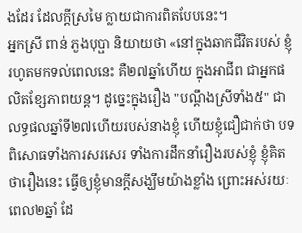ងដែរ ដែលក្ដីស្រមៃ ក្លាយជាការពិតបែបនេះ។
អ្នកស្រី ពាន់ ភួងបុប្ផា និយាយថា «នៅក្នុងឆាកជីវិតរបស់ ខ្ញុំរហូតមកទល់ពេលនេះ គឺ២៧ឆ្នាំហើយ ក្នុងអាជីព ជាអ្នកផលិតខ្សែភាពយន្ត។ ដូច្នេះក្នុងរឿង "បណ្ដឹងស្រីទាំង៥" ជាលទ្ធផលឆ្នាំទី២៧ហើយរបស់នាងខ្ញុំ ហើយខ្ញុំជឿជាក់ថា បទពិសោធទាំងការសរសេរ ទាំងការដឹកនាំរឿងរបស់ខ្ញុំ ខ្ញុំគិតថារឿងនេះ ធ្វើឲ្យខ្ញុំមានក្ដីសង្ឃឹមយ៉ាងខ្លាំង ព្រោះអស់រយៈពេល២ឆ្នាំ ដែ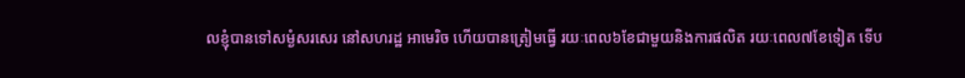លខ្ញុំបានទៅសម្ងំសរសេរ នៅសហរដ្ឋ អាមេរិច ហើយបានត្រៀមធ្វើ រយៈពេល៦ខែជាមួយនិងការផលិត រយៈពេល៧ខែទៀត ទើប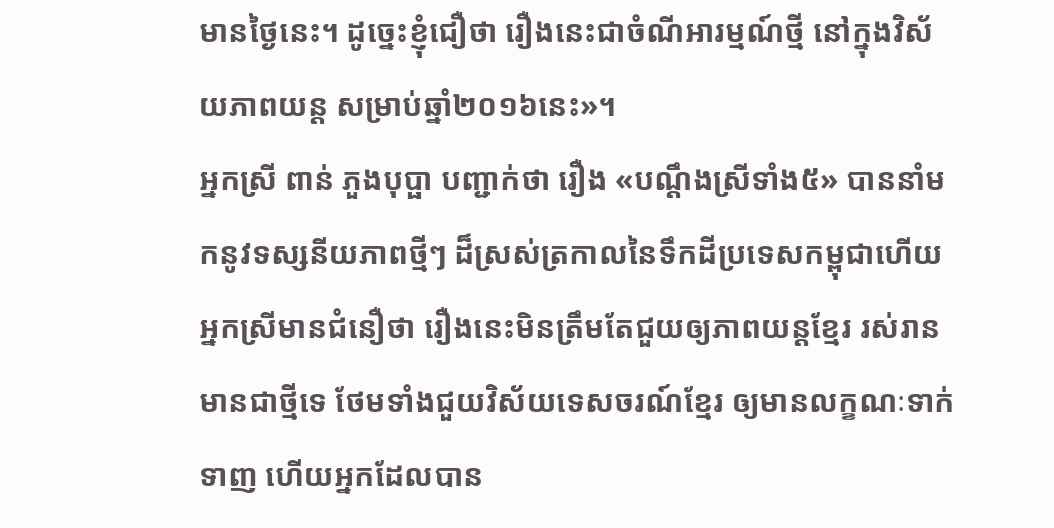មានថ្ងៃនេះ។ ដូច្នេះខ្ញុំជឿថា រឿងនេះជាចំណីអារម្មណ៍ថ្មី នៅក្នុងវិស័យភាពយន្ត សម្រាប់ឆ្នាំ២០១៦នេះ»។
អ្នកស្រី ពាន់ ភួងបុប្ផា បញ្ជាក់ថា រឿង «បណ្ដឹងស្រីទាំង៥» បាននាំមកនូវទស្សនីយភាពថ្មីៗ ដ៏ស្រស់ត្រកាលនៃទឹកដីប្រទេសកម្ពុជាហើយ អ្នកស្រីមានជំនឿថា រឿងនេះមិនត្រឹមតែជួយឲ្យភាពយន្តខ្មែរ រស់រានមានជាថ្មីទេ ថែមទាំងជួយវិស័យទេសចរណ៍ខ្មែរ ឲ្យមានលក្ខណៈទាក់ទាញ ហើយអ្នកដែលបាន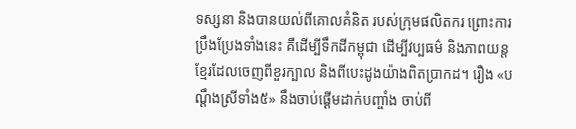ទស្សនា និងបានយល់ពីគោលគំនិត របស់ក្រុមផលិតករ ព្រោះការ ប្រឹងប្រែងទាំងនេះ គឺដើម្បីទឹកដីកម្ពុជា ដើម្បីវប្បធម៌ និងភាពយន្តខ្មែរដែលចេញពីខួរក្បាល និងពីបេះដូងយ៉ាងពិតប្រាកដ។ រឿង «បណ្ដឹងស្រីទាំង៥» នឹងចាប់ផ្ដើមដាក់បញ្ចាំង ចាប់ពី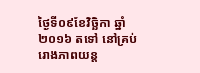ថ្ងៃទី០៩ខែវិច្ឆិកា ឆ្នាំ២០១៦ តទៅ នៅគ្រប់រោងភាពយន្ត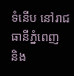ទំនើប នៅរាជធានីភ្នំពេញ និង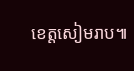ខេត្តសៀមរាប៕